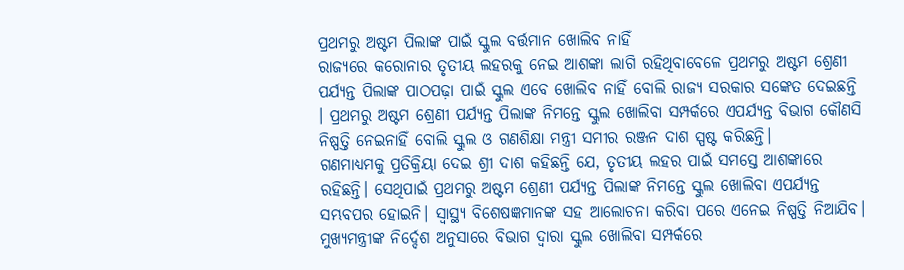ପ୍ରଥମରୁ ଅଷ୍ଟମ ପିଲାଙ୍କ ପାଇଁ ସ୍କୁଲ ବର୍ତ୍ତମାନ ଖୋଲିବ ନାହିଁ
ରାଜ୍ୟରେ କରୋନାର ତୃତୀୟ ଲହରକୁ ନେଇ ଆଶଙ୍କା ଲାଗି ରହିଥିବାବେଳେ ପ୍ରଥମରୁ ଅଷ୍ଟମ ଶ୍ରେଣୀ ପର୍ଯ୍ୟନ୍ତ ପିଲାଙ୍କ ପାଠପଢ଼ା ପାଇଁ ସ୍କୁଲ ଏବେ ଖୋଲିବ ନାହିଁ ବୋଲି ରାଜ୍ୟ ସରକାର ସଙ୍କେତ ଦେଇଛନ୍ତି । ପ୍ରଥମରୁ ଅଷ୍ଟମ ଶ୍ରେଣୀ ପର୍ଯ୍ୟନ୍ତ ପିଲାଙ୍କ ନିମନ୍ତେ ସ୍କୁଲ ଖୋଲିବା ସମ୍ପର୍କରେ ଏପର୍ଯ୍ୟନ୍ତ ବିଭାଗ କୌଣସି ନିଷ୍ପତ୍ତି ନେଇନାହିଁ ବୋଲି ସ୍କୁଲ ଓ ଗଣଶିକ୍ଷା ମନ୍ତ୍ରୀ ସମୀର ରଞ୍ଜନ ଦାଶ ସ୍ପଷ୍ଟ କରିଛନ୍ତି।
ଗଣମାଧ୍ୟମକୁ ପ୍ରତିକ୍ରିୟା ଦେଇ ଶ୍ରୀ ଦାଶ କହିଛନ୍ତି ଯେ, ତୃତୀୟ ଲହର ପାଇଁ ସମସ୍ତେ ଆଶଙ୍କାରେ ରହିଛନ୍ତି। ସେଥିପାଇଁ ପ୍ରଥମରୁ ଅଷ୍ଟମ ଶ୍ରେଣୀ ପର୍ଯ୍ୟନ୍ତ ପିଲାଙ୍କ ନିମନ୍ତେ ସ୍କୁଲ ଖୋଲିବା ଏପର୍ଯ୍ୟନ୍ତ ସମ୍ଭବପର ହୋଇନି। ସ୍ୱାସ୍ଥ୍ୟ ବିଶେଷଜ୍ଞମାନଙ୍କ ସହ ଆଲୋଚନା କରିବା ପରେ ଏନେଇ ନିଷ୍ପତ୍ତି ନିଆଯିବ। ମୁଖ୍ୟମନ୍ତ୍ରୀଙ୍କ ନିର୍ଦ୍ଦେଶ ଅନୁସାରେ ବିଭାଗ ଦ୍ୱାରା ସ୍କୁଲ ଖୋଲିବା ସମ୍ପର୍କରେ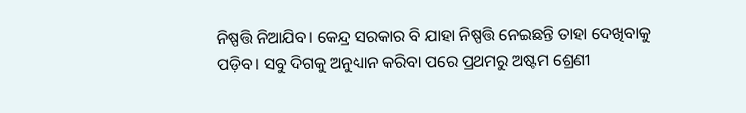ନିଷ୍ପତ୍ତି ନିଆଯିବ। କେନ୍ଦ୍ର ସରକାର ବି ଯାହା ନିଷ୍ପତ୍ତି ନେଇଛନ୍ତି ତାହା ଦେଖିବାକୁ ପଡ଼ିବ। ସବୁ ଦିଗକୁ ଅନୁଧ୍ୟାନ କରିବା ପରେ ପ୍ରଥମରୁ ଅଷ୍ଟମ ଶ୍ରେଣୀ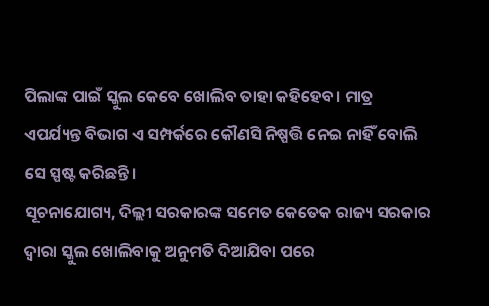ପିଲାଙ୍କ ପାଇଁ ସ୍କୁଲ କେବେ ଖୋଲିବ ତାହା କହିହେବ। ମାତ୍ର ଏପର୍ଯ୍ୟନ୍ତ ବିଭାଗ ଏ ସମ୍ପର୍କରେ କୌଣସି ନିଷ୍ପତ୍ତି ନେଇ ନାହିଁ ବୋଲି ସେ ସ୍ପଷ୍ଟ କରିଛନ୍ତି।
ସୂଚନାଯୋଗ୍ୟ, ଦିଲ୍ଲୀ ସରକାରଙ୍କ ସମେତ କେତେକ ରାଜ୍ୟ ସରକାର ଦ୍ୱାରା ସ୍କୁଲ ଖୋଲିବାକୁ ଅନୁମତି ଦିଆଯିବା ପରେ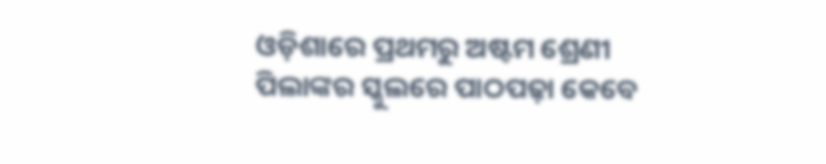ଓଡ଼ିଶାରେ ପ୍ରଥମରୁ ଅଷ୍ଟମ ଶ୍ରେଣୀ ପିଲାଙ୍କର ସ୍କୁଲରେ ପାଠପଢ଼ା କେବେ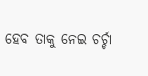ହେବ ତାକୁ ନେଇ ଚର୍ଚ୍ଚା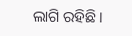ଲାଗି ରହିଛି।